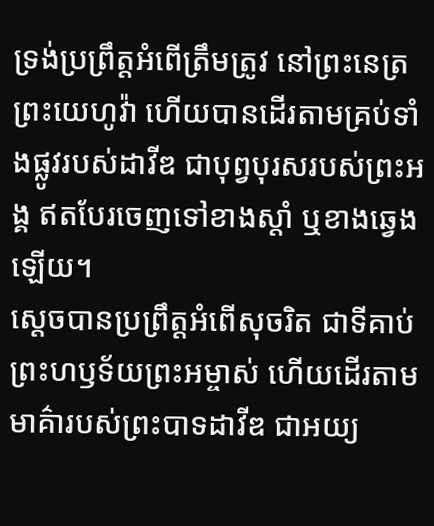ទ្រង់ប្រព្រឹត្តអំពើត្រឹមត្រូវ នៅព្រះនេត្រព្រះយេហូវ៉ា ហើយបានដើរតាមគ្រប់ទាំងផ្លូវរបស់ដាវីឌ ជាបុព្វបុរសរបស់ព្រះអង្គ ឥតបែរចេញទៅខាងស្តាំ ឬខាងឆ្វេងឡើយ។
ស្ដេចបានប្រព្រឹត្តអំពើសុចរិត ជាទីគាប់ព្រះហឫទ័យព្រះអម្ចាស់ ហើយដើរតាមមាគ៌ារបស់ព្រះបាទដាវីឌ ជាអយ្យ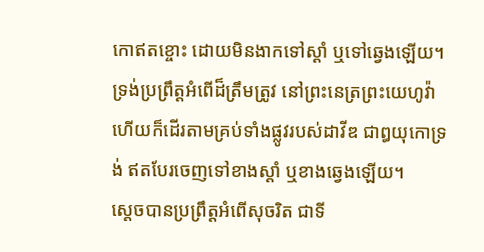កោឥតខ្ចោះ ដោយមិនងាកទៅស្ដាំ ឬទៅឆ្វេងឡើយ។
ទ្រង់ប្រព្រឹត្តអំពើដ៏ត្រឹមត្រូវ នៅព្រះនេត្រព្រះយេហូវ៉ា ហើយក៏ដើរតាមគ្រប់ទាំងផ្លូវរបស់ដាវីឌ ជាឰយុកោទ្រង់ ឥតបែរចេញទៅខាងស្តាំ ឬខាងឆ្វេងឡើយ។
ស្តេចបានប្រព្រឹត្តអំពើសុចរិត ជាទី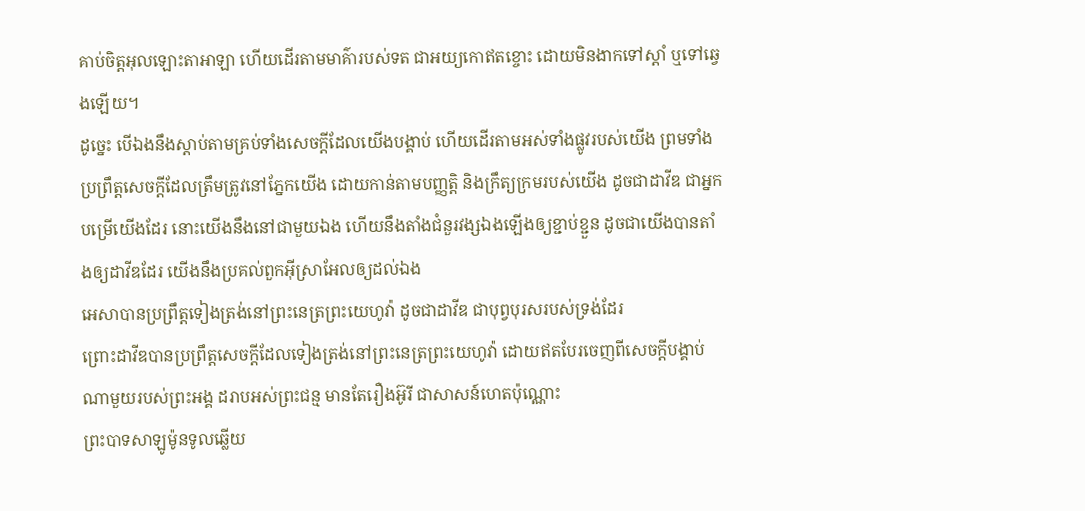គាប់ចិត្តអុលឡោះតាអាឡា ហើយដើរតាមមាគ៌ារបស់ទត ជាអយ្យកោឥតខ្ចោះ ដោយមិនងាកទៅស្តាំ ឬទៅឆ្វេងឡើយ។
ដូច្នេះ បើឯងនឹងស្តាប់តាមគ្រប់ទាំងសេចក្ដីដែលយើងបង្គាប់ ហើយដើរតាមអស់ទាំងផ្លូវរបស់យើង ព្រមទាំងប្រព្រឹត្តសេចក្ដីដែលត្រឹមត្រូវនៅភ្នែកយើង ដោយកាន់តាមបញ្ញត្តិ និងក្រឹត្យក្រមរបស់យើង ដូចជាដាវីឌ ជាអ្នកបម្រើយើងដែរ នោះយើងនឹងនៅជាមួយឯង ហើយនឹងតាំងជំនួរវង្សឯងឡើងឲ្យខ្ជាប់ខ្ជួន ដូចជាយើងបានតាំងឲ្យដាវីឌដែរ យើងនឹងប្រគល់ពួកអ៊ីស្រាអែលឲ្យដល់ឯង
អេសាបានប្រព្រឹត្តទៀងត្រង់នៅព្រះនេត្រព្រះយេហូវ៉ា ដូចជាដាវីឌ ជាបុព្វបុរសរបស់ទ្រង់ដែរ
ព្រោះដាវីឌបានប្រព្រឹត្តសេចក្ដីដែលទៀងត្រង់នៅព្រះនេត្រព្រះយេហូវ៉ា ដោយឥតបែរចេញពីសេចក្ដីបង្គាប់ណាមួយរបស់ព្រះអង្គ ដរាបអស់ព្រះជន្ម មានតែរឿងអ៊ូរី ជាសាសន៍ហេតប៉ុណ្ណោះ
ព្រះបាទសាឡូម៉ូនទូលឆ្លើយ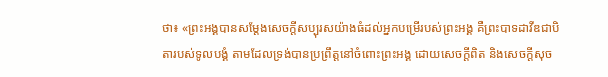ថា៖ «ព្រះអង្គបានសម្ដែងសេចក្ដីសប្បុរសយ៉ាងធំដល់អ្នកបម្រើរបស់ព្រះអង្គ គឺព្រះបាទដាវីឌជាបិតារបស់ទូលបង្គំ តាមដែលទ្រង់បានប្រព្រឹត្តនៅចំពោះព្រះអង្គ ដោយសេចក្ដីពិត និងសេចក្ដីសុច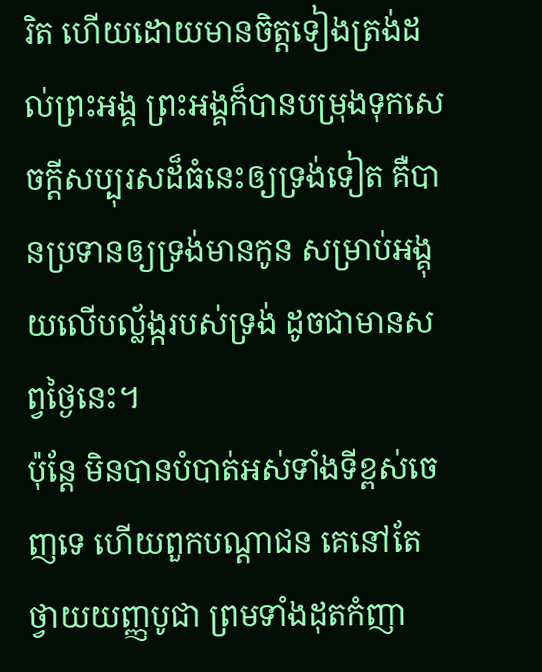រិត ហើយដោយមានចិត្តទៀងត្រង់ដល់ព្រះអង្គ ព្រះអង្គក៏បានបម្រុងទុកសេចក្ដីសប្បុរសដ៏ធំនេះឲ្យទ្រង់ទៀត គឺបានប្រទានឲ្យទ្រង់មានកូន សម្រាប់អង្គុយលើបល្ល័ង្ករបស់ទ្រង់ ដូចជាមានសព្វថ្ងៃនេះ។
ប៉ុន្តែ មិនបានបំបាត់អស់ទាំងទីខ្ពស់ចេញទេ ហើយពួកបណ្ដាជន គេនៅតែថ្វាយយញ្ញបូជា ព្រមទាំងដុតកំញា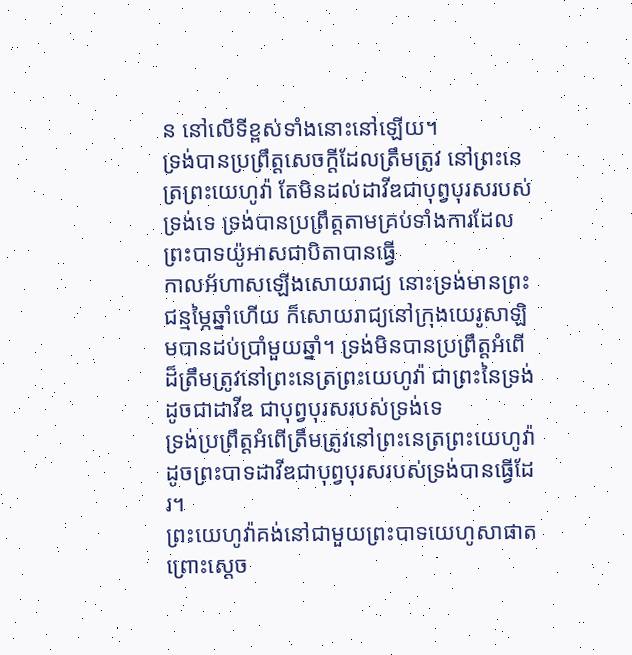ន នៅលើទីខ្ពស់ទាំងនោះនៅឡើយ។
ទ្រង់បានប្រព្រឹត្តសេចក្ដីដែលត្រឹមត្រូវ នៅព្រះនេត្រព្រះយេហូវ៉ា តែមិនដល់ដាវីឌជាបុព្វបុរសរបស់ទ្រង់ទេ ទ្រង់បានប្រព្រឹត្តតាមគ្រប់ទាំងការដែលព្រះបាទយ៉ូអាសជាបិតាបានធ្វើ
កាលអ័ហាសឡើងសោយរាជ្យ នោះទ្រង់មានព្រះជន្មម្ភៃឆ្នាំហើយ ក៏សោយរាជ្យនៅក្រុងយេរូសាឡិមបានដប់ប្រាំមួយឆ្នាំ។ ទ្រង់មិនបានប្រព្រឹត្តអំពើដ៏ត្រឹមត្រូវនៅព្រះនេត្រព្រះយេហូវ៉ា ជាព្រះនៃទ្រង់ ដូចជាដាវីឌ ជាបុព្វបុរសរបស់ទ្រង់ទេ
ទ្រង់ប្រព្រឹត្តអំពើត្រឹមត្រូវនៅព្រះនេត្រព្រះយេហូវ៉ា ដូចព្រះបាទដាវីឌជាបុព្វបុរសរបស់ទ្រង់បានធ្វើដែរ។
ព្រះយេហូវ៉ាគង់នៅជាមួយព្រះបាទយេហូសាផាត ព្រោះស្តេច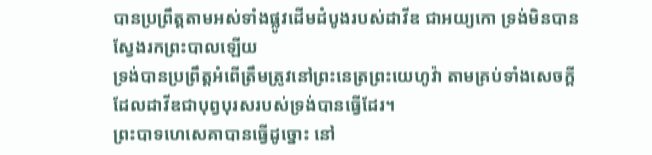បានប្រព្រឹត្តតាមអស់ទាំងផ្លូវដើមដំបូងរបស់ដាវីឌ ជាអយ្យកោ ទ្រង់មិនបានស្វែងរកព្រះបាលឡើយ
ទ្រង់បានប្រព្រឹត្តអំពើត្រឹមត្រូវនៅព្រះនេត្រព្រះយេហូវ៉ា តាមគ្រប់ទាំងសេចក្ដីដែលដាវីឌជាបុព្វបុរសរបស់ទ្រង់បានធ្វើដែរ។
ព្រះបាទហេសេគាបានធ្វើដូច្នោះ នៅ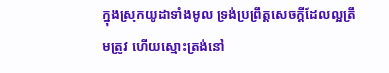ក្នុងស្រុកយូដាទាំងមូល ទ្រង់ប្រព្រឹត្តសេចក្ដីដែលល្អត្រឹមត្រូវ ហើយស្មោះត្រង់នៅ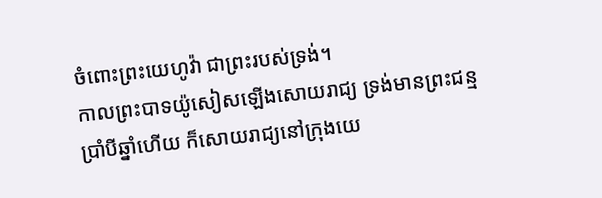ចំពោះព្រះយេហូវ៉ា ជាព្រះរបស់ទ្រង់។
កាលព្រះបាទយ៉ូសៀសឡើងសោយរាជ្យ ទ្រង់មានព្រះជន្មប្រាំបីឆ្នាំហើយ ក៏សោយរាជ្យនៅក្រុងយេ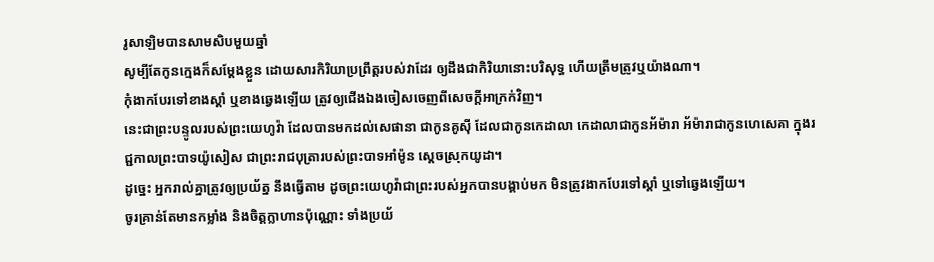រូសាឡិមបានសាមសិបមួយឆ្នាំ
សូម្បីតែកូនក្មេងក៏សម្ដែងខ្លួន ដោយសារកិរិយាប្រព្រឹត្តរបស់វាដែរ ឲ្យដឹងជាកិរិយានោះបរិសុទ្ធ ហើយត្រឹមត្រូវឬយ៉ាងណា។
កុំងាកបែរទៅខាងស្តាំ ឬខាងឆ្វេងឡើយ ត្រូវឲ្យជើងឯងចៀសចេញពីសេចក្ដីអាក្រក់វិញ។
នេះជាព្រះបន្ទូលរបស់ព្រះយេហូវ៉ា ដែលបានមកដល់សេផានា ជាកូនគូស៊ី ដែលជាកូនកេដាលា កេដាលាជាកូនអ័ម៉ារា អ័ម៉ារាជាកូនហេសេគា ក្នុងរជ្ជកាលព្រះបាទយ៉ូសៀស ជាព្រះរាជបុត្រារបស់ព្រះបាទអាំម៉ូន ស្តេចស្រុកយូដា។
ដូច្នេះ អ្នករាល់គ្នាត្រូវឲ្យប្រយ័ត្ន នឹងធ្វើតាម ដូចព្រះយេហូវ៉ាជាព្រះរបស់អ្នកបានបង្គាប់មក មិនត្រូវងាកបែរទៅស្តាំ ឬទៅឆ្វេងឡើយ។
ចូរគ្រាន់តែមានកម្លាំង និងចិត្តក្លាហានប៉ុណ្ណោះ ទាំងប្រយ័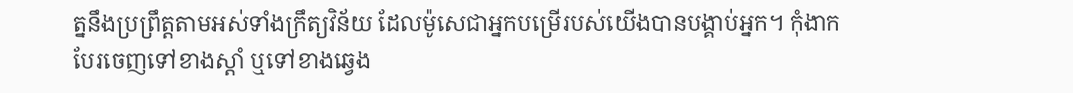ត្ននឹងប្រព្រឹត្តតាមអស់ទាំងក្រឹត្យវិន័យ ដែលម៉ូសេជាអ្នកបម្រើរបស់យើងបានបង្គាប់អ្នក។ កុំងាកបែរចេញទៅខាងស្តាំ ឬទៅខាងឆ្វេង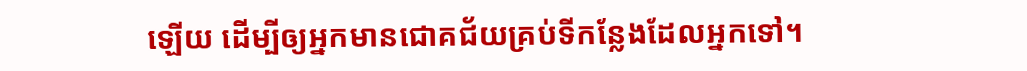ឡើយ ដើម្បីឲ្យអ្នកមានជោគជ័យគ្រប់ទីកន្លែងដែលអ្នកទៅ។